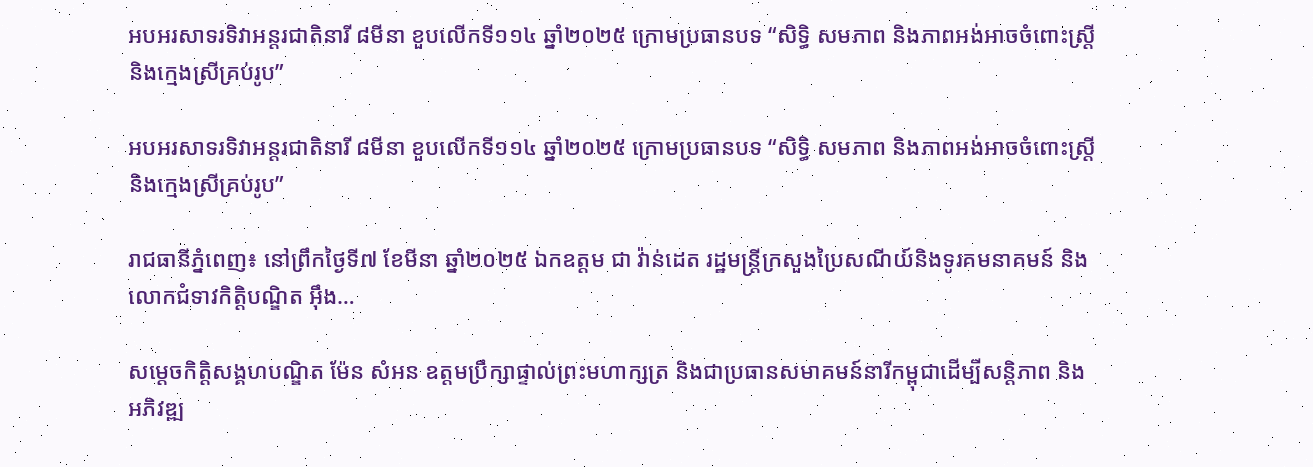អបអរសាទរទិវាអន្តរជាតិនារី ៨មីនា ខួបលើកទី១១៤ ឆ្នាំ២០២៥ ក្រោមប្រធានបទ “សិទ្ធិ សមភាព និងភាពអង់អាចចំពោះស្ត្រីនិងក្មេងស្រីគ្រប់រូប”

អបអរសាទរទិវាអន្តរជាតិនារី ៨មីនា ខួបលើកទី១១៤ ឆ្នាំ២០២៥ ក្រោមប្រធានបទ “សិទ្ធិ សមភាព និងភាពអង់អាចចំពោះស្ត្រីនិងក្មេងស្រីគ្រប់រូប”

រាជធានីភ្នំពេញ៖ នៅព្រឹកថ្ងៃទី៧ ខែមីនា ឆ្នាំ២០២៥ ឯកឧត្តម ជា វ៉ាន់ដេត រដ្ឋមន្ត្រីក្រសួងប្រៃសណីយ៍និងទូរគមនាគមន៍ និងលោកជំទាវកិត្តិបណ្ឌិត អុឹង…

សម្តេចកិត្តិសង្គហបណ្ឌិត ម៉ែន សំអន ឧត្តមប្រឹក្សាផ្ទាល់ព្រះមហាក្សត្រ និងជាប្រធានសមាគមន៍នារីកម្ពុជាដើម្បីសន្តិភាព និងអភិវឌ្ឍ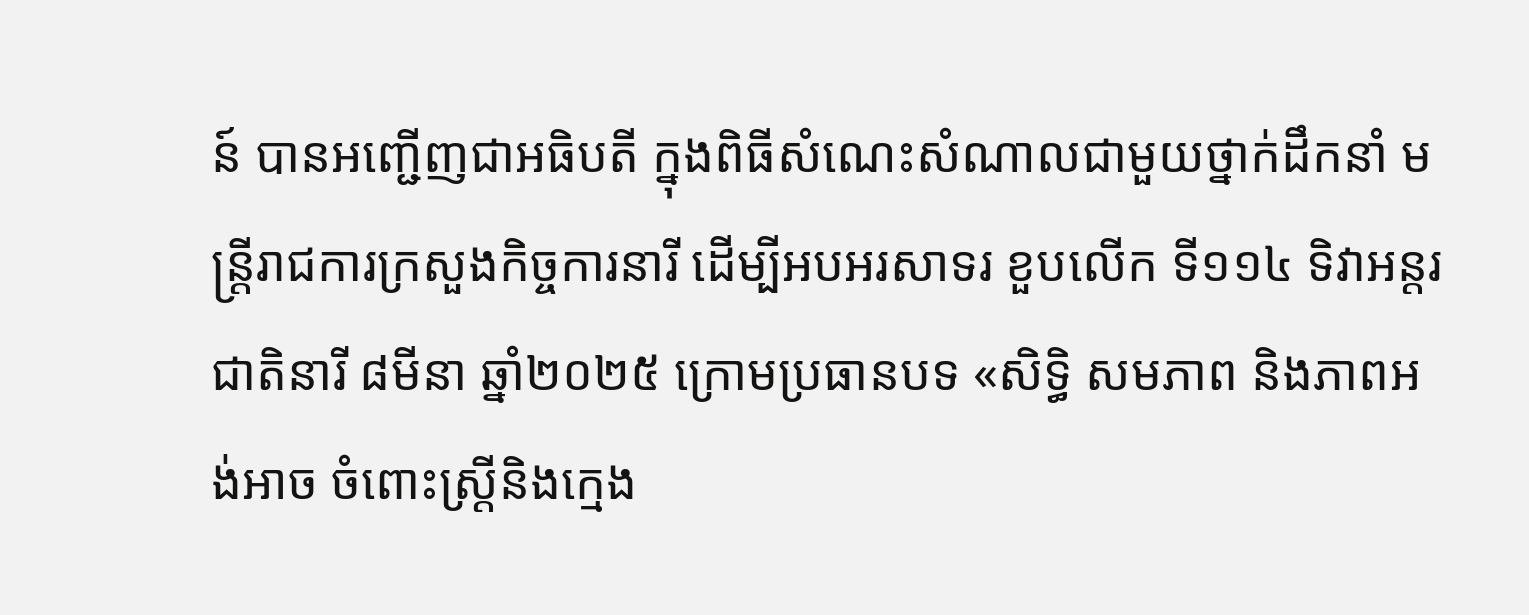ន៍ បានអញ្ជើញជាអធិបតី ក្នុងពិធីសំណេះសំណាលជាមួយថ្នាក់ដឹកនាំ មន្រ្តីរាជការក្រសួងកិច្ចការនារី ដើម្បីអបអរសាទរ ខួបលើក ទី១១៤ ទិវាអន្តរជាតិនារី ៨មីនា ឆ្នាំ២០២៥ ក្រោមប្រធានបទ «សិទ្ធិ សមភាព និងភាពអង់អាច ចំពោះស្រ្តីនិងក្មេង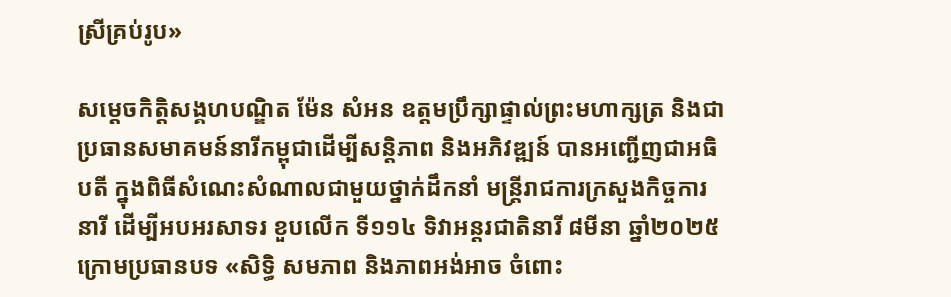ស្រីគ្រប់រូប»

សម្តេចកិត្តិសង្គហបណ្ឌិត ម៉ែន សំអន ឧត្តមប្រឹក្សាផ្ទាល់ព្រះមហាក្សត្រ និងជាប្រធានសមាគមន៍នារីកម្ពុជាដើម្បីសន្តិភាព និងអភិវឌ្ឍន៍ បានអញ្ជើញជាអធិបតី ក្នុងពិធីសំណេះសំណាលជាមួយថ្នាក់ដឹកនាំ មន្រ្តីរាជការក្រសួងកិច្ចការនារី ដើម្បីអបអរសាទរ ខួបលើក ទី១១៤ ទិវាអន្តរជាតិនារី ៨មីនា ឆ្នាំ២០២៥ ក្រោមប្រធានបទ «សិទ្ធិ សមភាព និងភាពអង់អាច ចំពោះ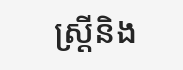ស្រ្តីនិង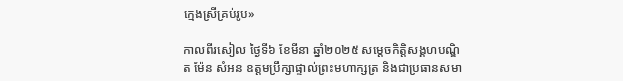ក្មេងស្រីគ្រប់រូប»

កាលពីរសៀល ថ្ងៃទី៦ ខែមីនា ឆ្នាំ២០២៥ សម្តេចកិត្តិសង្គហបណ្ឌិត ម៉ែន សំអន ឧត្តមប្រឹក្សាផ្ទាល់ព្រះមហាក្សត្រ និងជាប្រធានសមា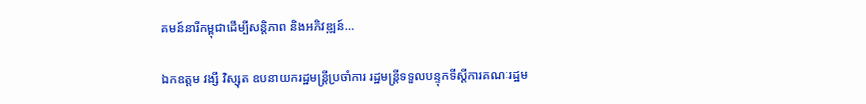គមន៍នារីកម្ពុជាដើម្បីសន្តិភាព និងអភិវឌ្ឍន៍…

ឯកឧត្តម វង្សី វិស្សុត ឧបនាយករដ្ឋមន្រ្តីប្រចាំការ រដ្ឋមន្ត្រីទទួលបន្ទុកទីស្តីការគណៈរដ្ឋម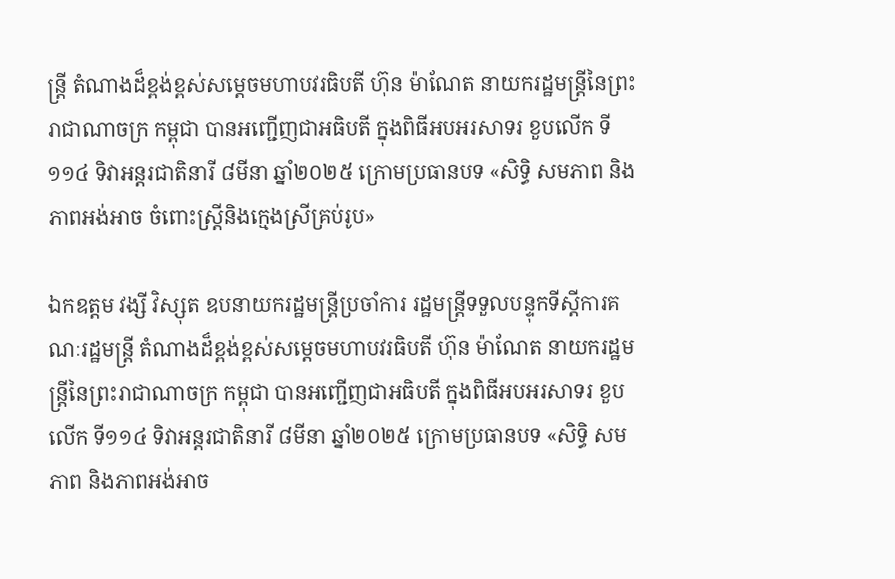ន្ត្រី តំណាងដ៏ខ្ពង់ខ្ពស់សម្តេចមហាបវរធិបតី ហ៊ុន ម៉ាណែត នាយករដ្ឋមន្រ្តីនៃព្រះរាជាណាចក្រ កម្ពុជា បានអញ្ជើញជាអធិបតី ក្នុងពិធីអបអរសាទរ ខួបលើក ទី១១៤ ទិវាអន្តរជាតិនារី ៨មីនា ឆ្នាំ២០២៥ ក្រោមប្រធានបទ «សិទ្ធិ សមភាព និងភាពអង់អាច ចំពោះស្រ្តីនិងក្មេងស្រីគ្រប់រូប»

ឯកឧត្តម វង្សី វិស្សុត ឧបនាយករដ្ឋមន្រ្តីប្រចាំការ រដ្ឋមន្ត្រីទទួលបន្ទុកទីស្តីការគណៈរដ្ឋមន្ត្រី តំណាងដ៏ខ្ពង់ខ្ពស់សម្តេចមហាបវរធិបតី ហ៊ុន ម៉ាណែត នាយករដ្ឋមន្រ្តីនៃព្រះរាជាណាចក្រ កម្ពុជា បានអញ្ជើញជាអធិបតី ក្នុងពិធីអបអរសាទរ ខួបលើក ទី១១៤ ទិវាអន្តរជាតិនារី ៨មីនា ឆ្នាំ២០២៥ ក្រោមប្រធានបទ «សិទ្ធិ សមភាព និងភាពអង់អាច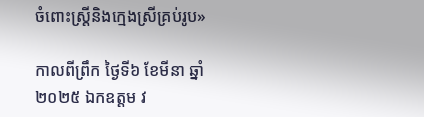ចំពោះស្រ្តីនិងក្មេងស្រីគ្រប់រូប»

កាលពីព្រឹក ថ្ងៃទី៦ ខែមីនា ឆ្នាំ២០២៥ ឯកឧត្តម វ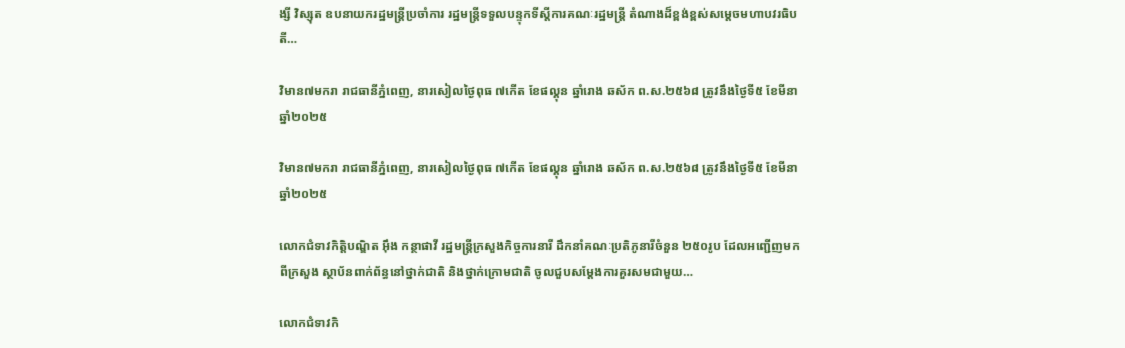ង្សី វិស្សុត ឧបនាយករដ្ឋមន្រ្តីប្រចាំការ រដ្ឋមន្ត្រីទទួលបន្ទុកទីស្តីការគណៈរដ្ឋមន្ត្រី តំណាងដ៏ខ្ពង់ខ្ពស់សម្តេចមហាបវរធិបតី…

វិមាន៧មករា រាជធានីភ្នំពេញ, នារសៀលថ្ងៃពុធ ៧កើត ខែផល្គុន ឆ្នាំរោង ឆស័ក ព.ស.២៥៦៨ ត្រូវនឹងថ្ងៃទី៥ ខែមីនា ឆ្នាំ២០២៥

វិមាន៧មករា រាជធានីភ្នំពេញ, នារសៀលថ្ងៃពុធ ៧កើត ខែផល្គុន ឆ្នាំរោង ឆស័ក ព.ស.២៥៦៨ ត្រូវនឹងថ្ងៃទី៥ ខែមីនា ឆ្នាំ២០២៥

លោកជំទាវកិត្តិបណ្ឌិត អុឹង កន្ថាផាវី រដ្ឋមន្រ្តីក្រសួងកិច្ចការនារី ដឹកនាំគណៈប្រតិភូនារីចំនួន ២៥០រូប ដែលអញ្ជើញមកពីក្រសួង ស្ថាប័នពាក់ព័ន្ធនៅថ្នាក់ជាតិ និងថ្នាក់ក្រោមជាតិ ចូលជួបសម្តែងការគួរសមជាមួយ…

លោកជំទាវកិ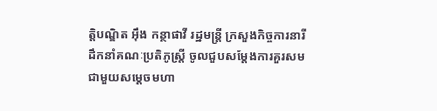ត្តិបណ្ឌិត អុឹង កន្ថាផាវី រដ្ឋមន្រ្តី ក្រសួងកិច្ចការនារី ដឹកនាំគណៈប្រតិភូស្រ្តី ចូលជួបសម្តែងការគួរសម ជាមួយសម្តេចមហា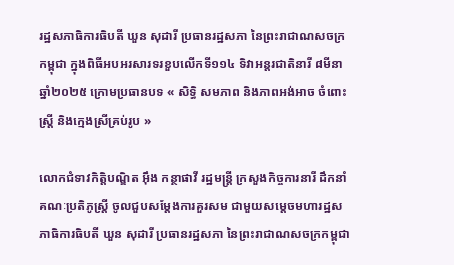រដ្ឋសភាធិការធិបតី ឃួន សុដារី ប្រធានរដ្ឋសភា នៃព្រះរាជាណសចក្រកម្ពុជា ក្នុងពិធីអបអរសារទរខួបលើកទី១១៤ ទិវាអន្តរជាតិនារី ៨មីនា ឆ្នាំ២០២៥ ក្រោមប្រធានបទ « សិទ្ធិ សមភាព និងភាពអង់អាច ចំពោះស្ត្រី និងក្មេងស្រីគ្រប់រូប »

លោកជំទាវកិត្តិបណ្ឌិត អុឹង កន្ថាផាវី រដ្ឋមន្រ្តី ក្រសួងកិច្ចការនារី ដឹកនាំគណៈប្រតិភូស្រ្តី ចូលជួបសម្តែងការគួរសម ជាមួយសម្តេចមហារដ្ឋសភាធិការធិបតី ឃួន សុដារី ប្រធានរដ្ឋសភា នៃព្រះរាជាណសចក្រកម្ពុជា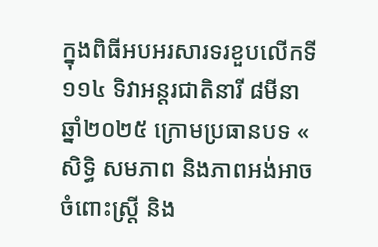ក្នុងពិធីអបអរសារទរខួបលើកទី១១៤ ទិវាអន្តរជាតិនារី ៨មីនា ឆ្នាំ២០២៥ ក្រោមប្រធានបទ « សិទ្ធិ សមភាព និងភាពអង់អាច ចំពោះស្ត្រី និង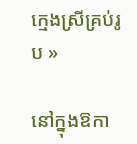ក្មេងស្រីគ្រប់រូប »

នៅក្នុងឱកា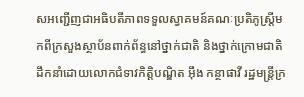សអញ្ជើញជាអធិបតីភាពទទួលស្វាគមន៍គណៈប្រតិភូស្ត្រីមកពីក្រសួងស្ថាប័នពាក់ព័ន្ធនៅថ្នាក់ជាតិ និងថ្នាក់ក្រោមជាតិ ដឹកនាំដោយលោកជំទាវកិត្តិបណ្ឌិត អុឹង កន្ថាផាវី រដ្ឋមន្រ្តីក្រ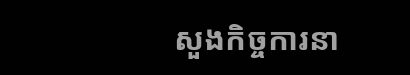សួងកិច្ចការនា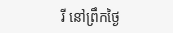រី នៅព្រឹកថ្ងៃ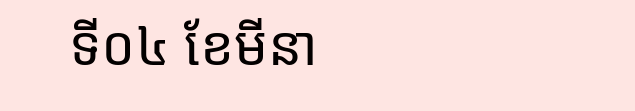ទី០៤ ខែមីនា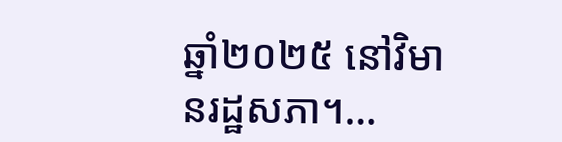ឆ្នាំ២០២៥ នៅវិមានរដ្ឋសភា។…